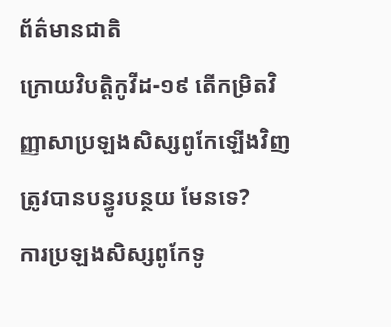ព័ត៌មានជាតិ
ក្រោយវិបត្តិកូវីដ-១៩ តើកម្រិតវិញ្ញាសាប្រឡងសិស្សពូកែឡើងវិញ ត្រូវបានបន្ធូរបន្ថយ មែនទេ?
ការប្រឡងសិស្សពូកែទូ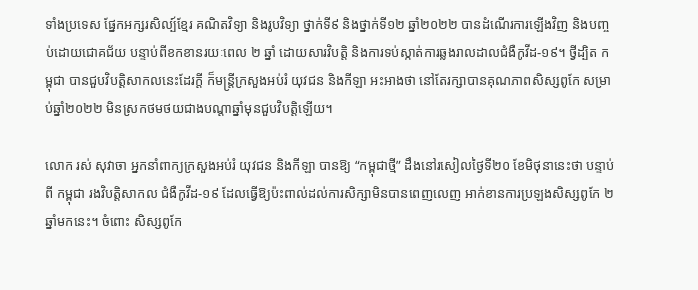ទាំងប្រទេស ផ្នែកអក្សរសិល្ប៍ខ្មែរ គណិតវិទ្យា និងរូបវិទ្យា ថ្នាក់ទី៩ និងថ្នាក់ទី១២ ឆ្នាំ២០២២ បានដំណើរការឡើងវិញ និងបញ្ចប់ដោយជោគជ័យ បន្ទាប់ពីខកខានរយៈពេល ២ ឆ្នាំ ដោយសារវិបត្តិ និងការទប់ស្កាត់ការឆ្លងរាលដាលជំងឺកូវីដ-១៩។ ថ្វីដ្បិត កម្ពុជា បានជួបវិបត្តិសាកលនេះដែរក្ដី ក៏មន្ត្រីក្រសួងអប់រំ យុវជន និងកីឡា អះអាងថា នៅតែរក្សាបានគុណភាពសិស្សពូកែ សម្រាប់ឆ្នាំ២០២២ មិនស្រកថមថយជាងបណ្ដាឆ្នាំមុនជួបវិបត្តិឡើយ។

លោក រស់ សុវាចា អ្នកនាំពាក្យក្រសួងអប់រំ យុវជន និងកីឡា បានឱ្យ “កម្ពុជាថ្មី” ដឹងនៅរសៀលថ្ងៃទី២០ ខែមិថុនានេះថា បន្ទាប់ពី កម្ពុជា រងវិបត្តិសាកល ជំងឺកូវីដ-១៩ ដែលធ្វើឱ្យប៉ះពាល់ដល់ការសិក្សាមិនបានពេញលេញ អាក់ខានការប្រឡងសិស្សពូកែ ២ឆ្នាំមកនេះ។ ចំពោះ សិស្សពូកែ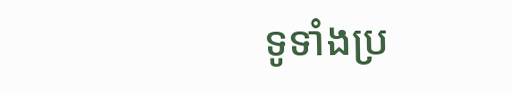ទូទាំងប្រ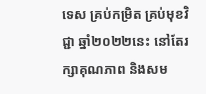ទេស គ្រប់កម្រិត គ្រប់មុខវិជ្ជា ឆ្នាំ២០២២នេះ នៅតែរក្សាគុណភាព និងសម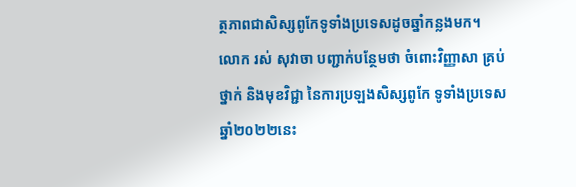ត្ថភាពជាសិស្សពូកែទូទាំងប្រទេសដូចឆ្នាំកន្លងមក។
លោក រស់ សុវាចា បញ្ជាក់បន្ថែមថា ចំពោះវិញ្ញាសា គ្រប់ថ្នាក់ និងមុខវិជ្ជា នៃការប្រឡងសិស្សពូកែ ទូទាំងប្រទេសឆ្នាំ២០២២នេះ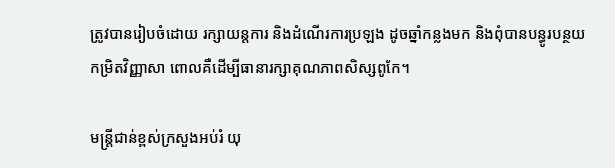ត្រូវបានរៀបចំដោយ រក្សាយន្តការ និងដំណើរការប្រឡង ដូចឆ្នាំកន្លងមក និងពុំបានបន្ធូរបន្ថយកម្រិតវិញ្ញាសា ពោលគឺដើម្បីធានារក្សាគុណភាពសិស្សពូកែ។

មន្ត្រីជាន់ខ្ពស់ក្រសួងអប់រំ យុ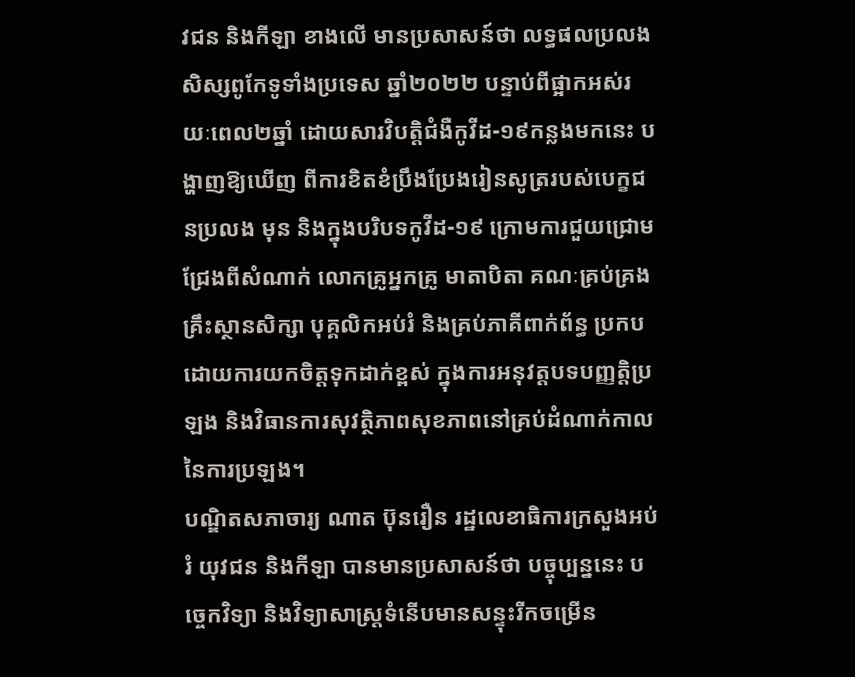វជន និងកីឡា ខាងលើ មានប្រសាសន៍ថា លទ្ធផលប្រលងសិស្សពូកែទូទាំងប្រទេស ឆ្នាំ២០២២ បន្ទាប់ពីផ្អាកអស់រយៈពេល២ឆ្នាំ ដោយសារវិបត្តិជំងឺកូវីដ-១៩កន្លងមកនេះ បង្ហាញឱ្យឃើញ ពីការខិតខំប្រឹងប្រែងរៀនសូត្ររបស់បេក្ខជនប្រលង មុន និងក្នុងបរិបទកូវីដ-១៩ ក្រោមការជួយជ្រោមជ្រែងពីសំណាក់ លោកគ្រូអ្នកគ្រូ មាតាបិតា គណៈគ្រប់គ្រងគ្រឹះស្ថានសិក្សា បុគ្គលិកអប់រំ និងគ្រប់ភាគីពាក់ព័ន្ធ ប្រកបដោយការយកចិត្តទុកដាក់ខ្ពស់ ក្នុងការអនុវត្តបទបញ្ញត្តិប្រឡង និងវិធានការសុវត្ថិភាពសុខភាពនៅគ្រប់ដំណាក់កាលនៃការប្រឡង។
បណ្ឌិតសភាចារ្យ ណាត ប៊ុនរឿន រដ្ឋលេខាធិការក្រសួងអប់រំ យុវជន និងកីឡា បានមានប្រសាសន៍ថា បច្ចុប្បន្ននេះ បច្ចេកវិទ្យា និងវិទ្យាសាស្ត្រទំនើបមានសន្ទុះរីកចម្រើន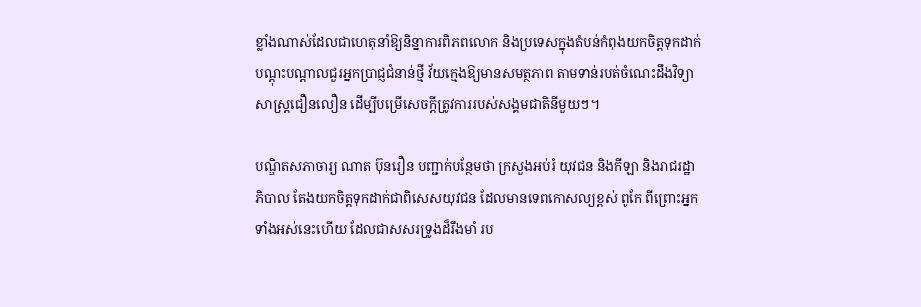ខ្លាំងណាស់ដែលជាហេតុនាំឱ្យនិន្នាការពិភពលោក និងប្រទេសក្នុងតំបន់កំពុងយកចិត្តទុកដាក់បណ្ដុះបណ្ដាលជួរអ្នកប្រាជ្ញជំនាន់ថ្មី វ័យក្មេងឱ្យមានសមត្ថភាព តាមទាន់របត់ចំណេះដឹងវិទ្យាសាស្ត្រជឿនលឿន ដើម្បីបម្រើសេចក្ដីត្រូវការរបស់សង្គមជាតិនីមួយៗ។

បណ្ឌិតសភាចារ្យ ណាត ប៊ុនរឿន បញ្ជាក់បន្ថែមថា ក្រសួងអប់រំ យុវជន និងកីឡា និងរាជរដ្ឋាភិបាល តែងយកចិត្តទុកដាក់ជាពិសេសយុវជន ដែលមានទេពកោសល្យខ្ពស់ ពូកែ ពីព្រោះអ្នកទាំងអស់នេះហើយ ដែលជាសសរទ្រូងដ៏រឹងមាំ រប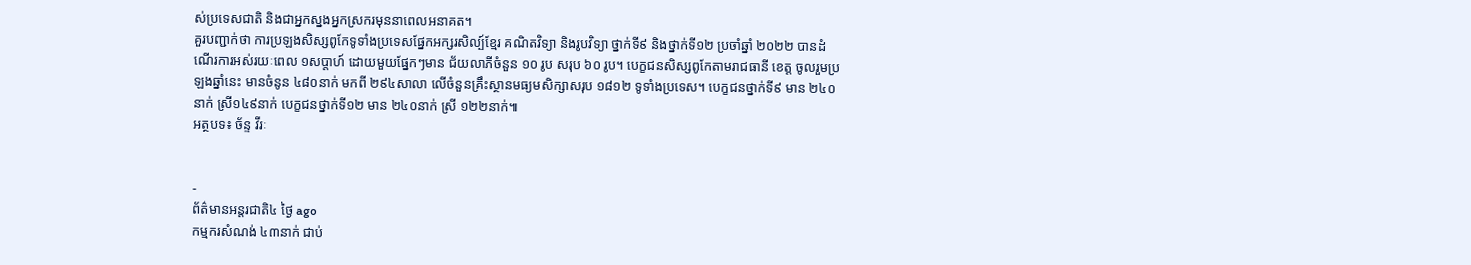ស់ប្រទេសជាតិ និងជាអ្នកស្នងអ្នកស្រករមុននាពេលអនាគត។
គួរបញ្ជាក់ថា ការប្រឡងសិស្សពូកែទូទាំងប្រទេសផ្នែកអក្សរសិល្ប៍ខ្មែរ គណិតវិទ្យា និងរូបវិទ្យា ថ្នាក់ទី៩ និងថ្នាក់ទី១២ ប្រចាំឆ្នាំ ២០២២ បានដំណើរការអស់រយៈពេល ១សប្តាហ៍ ដោយមួយផ្នែកៗមាន ជ័យលាភីចំនួន ១០ រូប សរុប ៦០ រូប។ បេក្ខជនសិស្សពូកែតាមរាជធានី ខេត្ត ចូលរួមប្រឡងឆ្នាំនេះ មានចំនូន ៤៨០នាក់ មកពី ២៩៤សាលា លើចំនួនគ្រឹះស្ថានមធ្យមសិក្សាសរុប ១៨១២ ទូទាំងប្រទេស។ បេក្ខជនថ្នាក់ទី៩ មាន ២៤០នាក់ ស្រី១៤៩នាក់ បេក្ខជនថ្នាក់ទី១២ មាន ២៤០នាក់ ស្រី ១២២នាក់៕
អត្ថបទ៖ ច័ន្ទ វីរៈ


-
ព័ត៌មានអន្ដរជាតិ៤ ថ្ងៃ ago
កម្មករសំណង់ ៤៣នាក់ ជាប់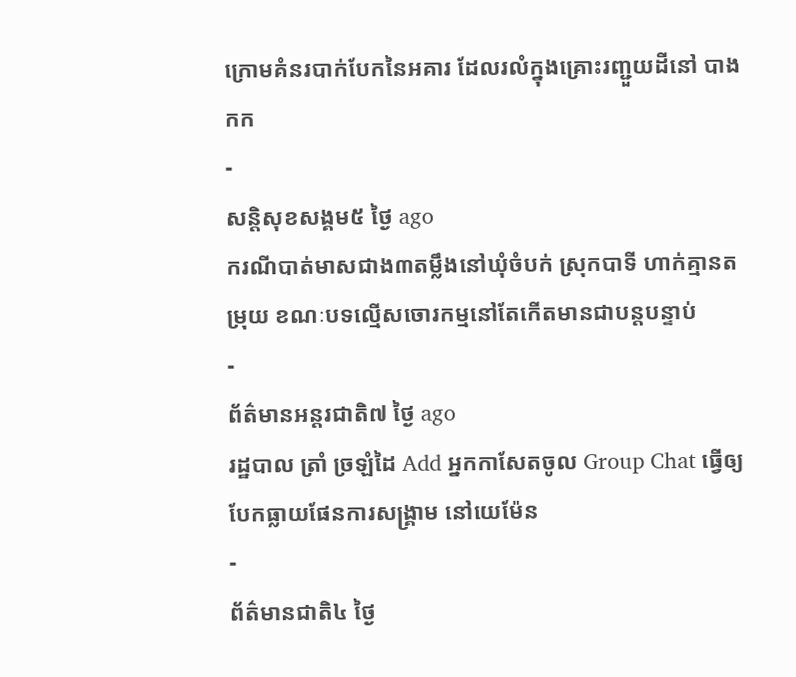ក្រោមគំនរបាក់បែកនៃអគារ ដែលរលំក្នុងគ្រោះរញ្ជួយដីនៅ បាងកក
-
សន្តិសុខសង្គម៥ ថ្ងៃ ago
ករណីបាត់មាសជាង៣តម្លឹងនៅឃុំចំបក់ ស្រុកបាទី ហាក់គ្មានតម្រុយ ខណៈបទល្មើសចោរកម្មនៅតែកើតមានជាបន្តបន្ទាប់
-
ព័ត៌មានអន្ដរជាតិ៧ ថ្ងៃ ago
រដ្ឋបាល ត្រាំ ច្រឡំដៃ Add អ្នកកាសែតចូល Group Chat ធ្វើឲ្យបែកធ្លាយផែនការសង្គ្រាម នៅយេម៉ែន
-
ព័ត៌មានជាតិ៤ ថ្ងៃ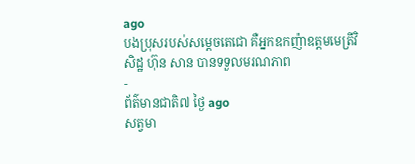ago
បងប្រុសរបស់សម្ដេចតេជោ គឺអ្នកឧកញ៉ាឧត្តមមេត្រីវិសិដ្ឋ ហ៊ុន សាន បានទទួលមរណភាព
-
ព័ត៌មានជាតិ៧ ថ្ងៃ ago
សត្វមា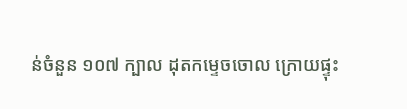ន់ចំនួន ១០៧ ក្បាល ដុតកម្ទេចចោល ក្រោយផ្ទុះ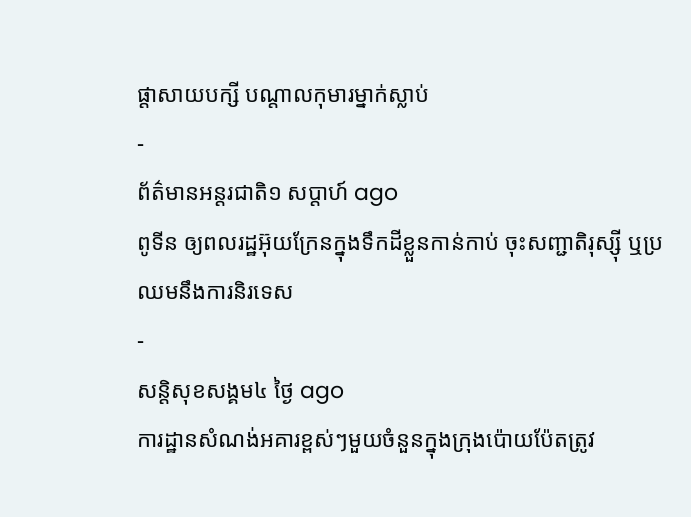ផ្ដាសាយបក្សី បណ្តាលកុមារម្នាក់ស្លាប់
-
ព័ត៌មានអន្ដរជាតិ១ សប្តាហ៍ ago
ពូទីន ឲ្យពលរដ្ឋអ៊ុយក្រែនក្នុងទឹកដីខ្លួនកាន់កាប់ ចុះសញ្ជាតិរុស្ស៊ី ឬប្រឈមនឹងការនិរទេស
-
សន្តិសុខសង្គម៤ ថ្ងៃ ago
ការដ្ឋានសំណង់អគារខ្ពស់ៗមួយចំនួនក្នុងក្រុងប៉ោយប៉ែតត្រូវ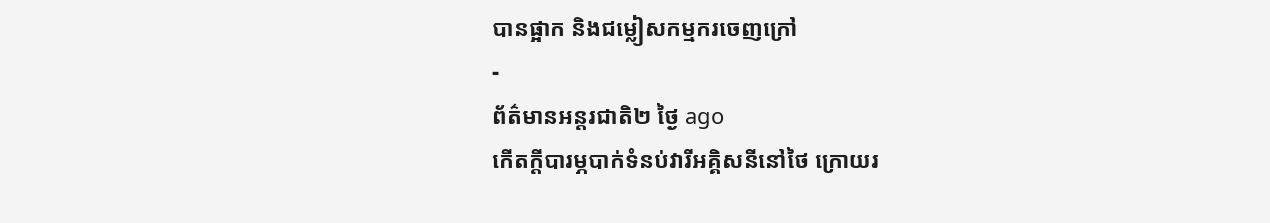បានផ្អាក និងជម្លៀសកម្មករចេញក្រៅ
-
ព័ត៌មានអន្ដរជាតិ២ ថ្ងៃ ago
កើតក្តីបារម្ភបាក់ទំនប់វារីអគ្គិសនីនៅថៃ ក្រោយរ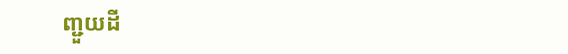ញ្ជួយដី